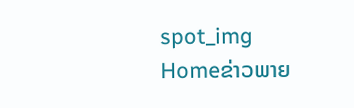spot_img
Homeຂ່າວພາຍ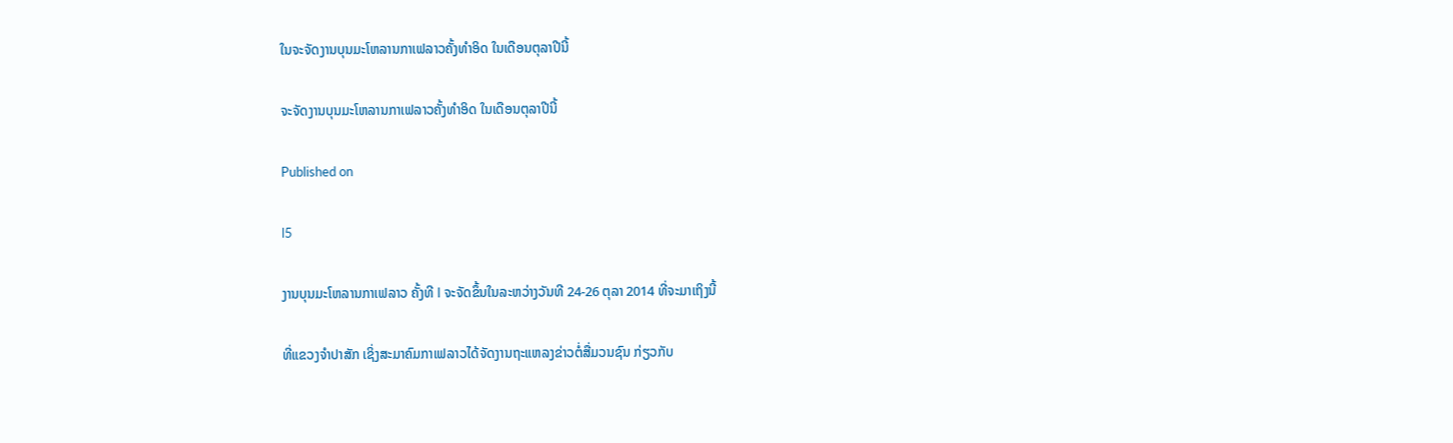ໃນຈະຈັດງານບຸນມະໂຫລານກາເຟລາວຄັ້ງທຳອິດ ໃນເດືອນຕຸລາປີນີ້

ຈະຈັດງານບຸນມະໂຫລານກາເຟລາວຄັ້ງທຳອິດ ໃນເດືອນຕຸລາປີນີ້

Published on

l5

ງານບຸນມະໂຫລານກາເຟລາວ ຄັ້ງທີ I ຈະຈັດຂຶ້ນໃນລະຫວ່າງວັນທີ 24-26 ຕຸລາ 2014 ທີ່ຈະມາເຖິງນີ້

ທີ່ແຂວງຈຳປາສັກ ເຊິ່ງສະມາຄົມກາເຟລາວໄດ້ຈັດງານຖະແຫລງຂ່າວຕໍ່ສື່ມວນຊົນ ກ່ຽວກັບ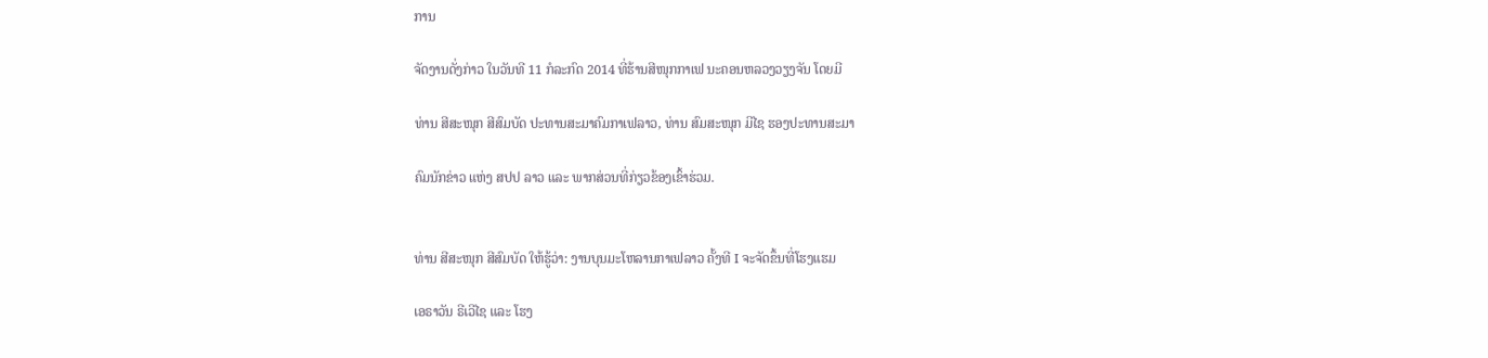ການ

ຈັດງານດັ່ງກ່າວ ໃນວັນທີ 11 ກໍລະກົດ 2014 ທີ່ຮ້ານສີໜຸກກາເຟ ນະຄອນຫລວງວຽງຈັນ ໂດຍມີ

ທ່ານ ສີສະໜຸກ ສີສົມບັດ ປະທານສະມາຄົມກາເຟລາວ, ທ່ານ ສົມສະໜຸກ ມີໄຊ ຮອງປະທານສະມາ

ຄົມນັກຂ່າວ ແຫ່ງ ສປປ ລາວ ແລະ ພາກສ່ວນທີ່ກ່ຽວຂ້ອງເຂົ້າຮ່ວມ.


ທ່ານ ສີສະໜຸກ ສີສົມບັດ ໃຫ້ຮູ້ວ່າ: ງານບຸນມະໂຫລານກາເຟລາວ ຄັ້ງທີ I ຈະຈັດຂຶ້ນທີ່ໂຮງແຮມ

ເອຣາວັນ ຣີເວີໄຊ ແລະ ໂຮງ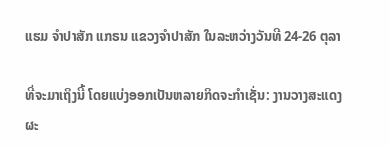ແຮມ ຈຳປາສັກ ແກຣນ ແຂວງຈຳປາສັກ ໃນລະຫວ່າງວັນທີ 24-26 ຕຸລາ

ທີ່ຈະມາເຖິງນີ້ ໂດຍແບ່ງອອກເປັນຫລາຍກິດຈະກຳເຊັ່ນ: ງານວາງສະແດງຜະ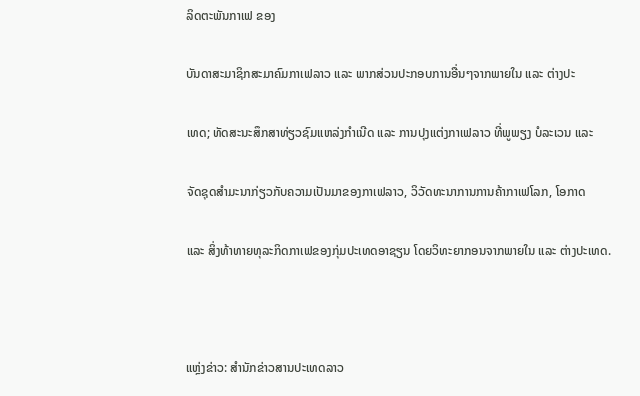ລິດຕະພັນກາເຟ ຂອງ

ບັນດາສະມາຊິກສະມາຄົມກາເຟລາວ ແລະ ພາກສ່ວນປະກອບການອື່ນໆຈາກພາຍໃນ ແລະ ຕ່າງປະ

ເທດ; ທັດສະນະສຶກສາທ່ຽວຊົມແຫລ່ງກຳເນີດ ແລະ ການປຸງແຕ່ງກາເຟລາວ ທີ່ພູພຽງ ບໍລະເວນ ແລະ

ຈັດຊຸດສຳມະນາກ່ຽວກັບຄວາມເປັນມາຂອງກາເຟລາວ, ວິວັດທະນາການການຄ້າກາເຟໂລກ, ໂອກາດ

ແລະ ສິ່ງທ້າທາຍທຸລະກິດກາເຟຂອງກຸ່ມປະເທດອາຊຽນ ໂດຍວິທະຍາກອນຈາກພາຍໃນ ແລະ ຕ່າງປະເທດ.



ແຫຼ່ງຂ່າວ: ສຳນັກຂ່າວສານປະເທດລາວ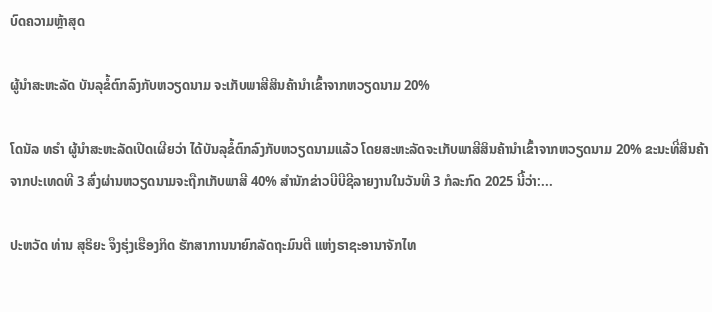ບົດຄວາມຫຼ້າສຸດ

ຜູ້ນຳສະຫະລັດ ບັນລຸຂໍ້ຕົກລົງກັບຫວຽດນາມ ຈະເກັບພາສີສິນຄ້ານຳເຂົ້າຈາກຫວຽດນາມ 20%

ໂດນັລ ທຣຳ ຜູ້ນຳສະຫະລັດເປີດເຜີຍວ່າ ໄດ້ບັນລຸຂໍ້ຕົກລົງກັບຫວຽດນາມແລ້ວ ໂດຍສະຫະລັດຈະເກັບພາສີສິນຄ້ານຳເຂົ້າຈາກຫວຽດນາມ 20% ຂະນະທີ່ສິນຄ້າຈາກປະເທດທີ 3 ສົ່ງຜ່ານຫວຽດນາມຈະຖືກເກັບພາສີ 40% ສຳນັກຂ່າວບີບີຊີລາຍງານໃນວັນທີ 3 ກໍລະກົດ 2025 ນີ້ວ່າ:...

ປະຫວັດ ທ່ານ ສຸຣິຍະ ຈຶງຮຸ່ງເຮືອງກິດ ຮັກສາການນາຍົກລັດຖະມົນຕີ ແຫ່ງຣາຊະອານາຈັກໄທ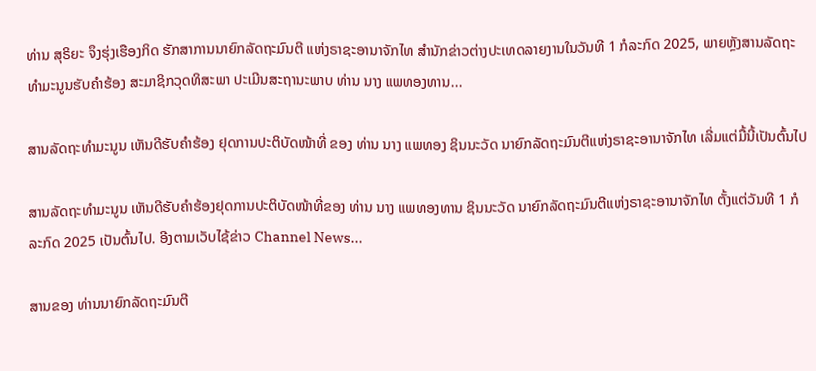ທ່ານ ສຸຣິຍະ ຈຶງຮຸ່ງເຮືອງກິດ ຮັກສາການນາຍົກລັດຖະມົນຕີ ແຫ່ງຣາຊະອານາຈັກໄທ ສຳນັກຂ່າວຕ່າງປະເທດລາຍງານໃນວັນທີ 1 ກໍລະກົດ 2025, ພາຍຫຼັງສານລັດຖະທຳມະນູນຮັບຄຳຮ້ອງ ສະມາຊິກວຸດທິສະພາ ປະເມີນສະຖານະພາບ ທ່ານ ນາງ ແພທອງທານ...

ສານລັດຖະທຳມະນູນ ເຫັນດີຮັບຄຳຮ້ອງ ຢຸດການປະຕິບັດໜ້າທີ່ ຂອງ ທ່ານ ນາງ ແພທອງ ຊິນນະວັດ ນາຍົກລັດຖະມົນຕີແຫ່ງຣາຊະອານາຈັກໄທ ເລີ່ມແຕ່ມື້ນີ້ເປັນຕົ້ນໄປ

ສານລັດຖະທຳມະນູນ ເຫັນດີຮັບຄຳຮ້ອງຢຸດການປະຕິບັດໜ້າທີ່ຂອງ ທ່ານ ນາງ ແພທອງທານ ຊິນນະວັດ ນາຍົກລັດຖະມົນຕີແຫ່ງຣາຊະອານາຈັກໄທ ຕັ້ງແຕ່ວັນທີ 1 ກໍລະກົດ 2025 ເປັນຕົ້ນໄປ. ອີງຕາມເວັບໄຊ້ຂ່າວ Channel News...

ສານຂອງ ທ່ານນາຍົກລັດຖະມົນຕີ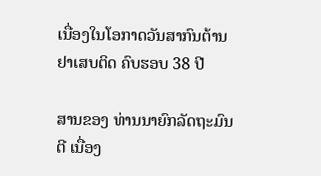ເນື່ອງໃນໂອກາດວັນສາກົນຕ້ານຢາເສບຕິດ ຄົບຮອບ 38 ປີ

ສານຂອງ ທ່ານນາຍົກລັດຖະມົນຕີ ເນື່ອງ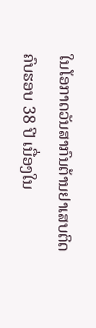ໃນໂອກາດວັນສາກົນຕ້ານຢາເສບຕິດ ຄົບຮອບ 38 ປີ ເນື່ອງໃນ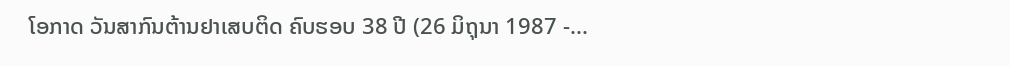ໂອກາດ ວັນສາກົນຕ້ານຢາເສບຕິດ ຄົບຮອບ 38 ປີ (26 ມິຖຸນາ 1987 -...